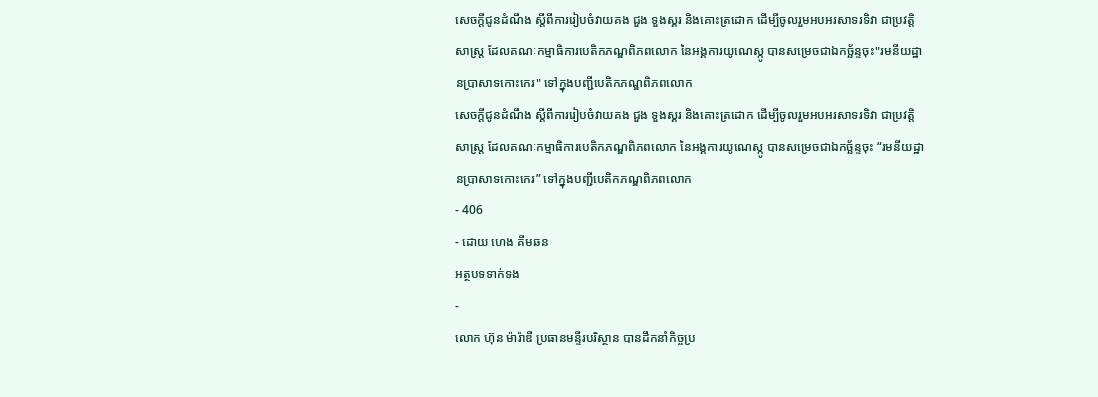សេចក្តីជូនដំណឹង ស្តីពីការរៀបចំវាយគង ជួង ទួងស្គរ និងគោះត្រដោក ដើម្បីចូលរួមអបអរសាទរទិវា ជាប្រវត្តិសាស្ត្រ ដែលគណៈកម្មាធិការបេតិកភណ្ឌពិភពលោក នៃអង្គការយូណេស្កូ បានសម្រេចជាឯកច្ឆ័ន្ទចុះ"រមនីយដ្ឋានប្រាសាទកោះកេរ" ទៅក្នុងបញ្ជីបេតិកភណ្ឌពិភពលោក
សេចក្តីជូនដំណឹង ស្តីពីការរៀបចំវាយគង ជួង ទួងស្គរ និងគោះត្រដោក ដើម្បីចូលរួមអបអរសាទរទិវា ជាប្រវត្តិសាស្ត្រ ដែលគណៈកម្មាធិការបេតិកភណ្ឌពិភពលោក នៃអង្គការយូណេស្កូ បានសម្រេចជាឯកច្ឆ័ន្ទចុះ “រមនីយដ្ឋានប្រាសាទកោះកេរ” ទៅក្នុងបញ្ជីបេតិកភណ្ឌពិភពលោក
- 406
- ដោយ ហេង គីមឆន
អត្ថបទទាក់ទង
-
លោក ហ៊ុន ម៉ារ៉ាឌី ប្រធានមន្ទីរបរិស្ថាន បានដឹកនាំកិច្ចប្រ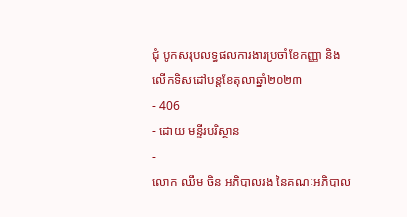ជុំ បូកសរុបលទ្ធផលការងារប្រចាំខែកញ្ញា និងលើកទិសដៅបន្តខែតុលាឆ្នាំ២០២៣
- 406
- ដោយ មន្ទីរបរិស្ថាន
-
លោក ឈឹម ចិន អភិបាលរង នៃគណៈអភិបាល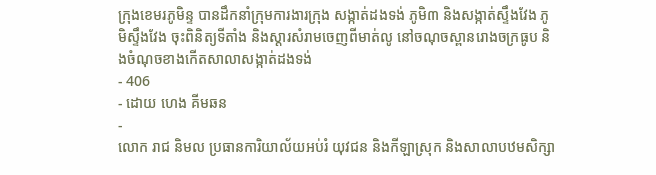ក្រុងខេមរភូមិន្ទ បានដឹកនាំក្រុមការងារក្រុង សង្កាត់ដងទង់ ភូមិ៣ និងសង្កាត់ស្ទឹងវែង ភូមិស្ទឹងវែង ចុះពិនិត្យទីតាំង និងស្តារសំរាមចេញពីមាត់លូ នៅចណុចស្ពានរោងចក្រធូប និងចំណុចខាងកើតសាលាសង្កាត់ដងទង់
- 406
- ដោយ ហេង គីមឆន
-
លោក រាជ និមល ប្រធានការិយាល័យអប់រំ យុវជន និងកីឡាស្រុក និងសាលាបឋមសិក្សា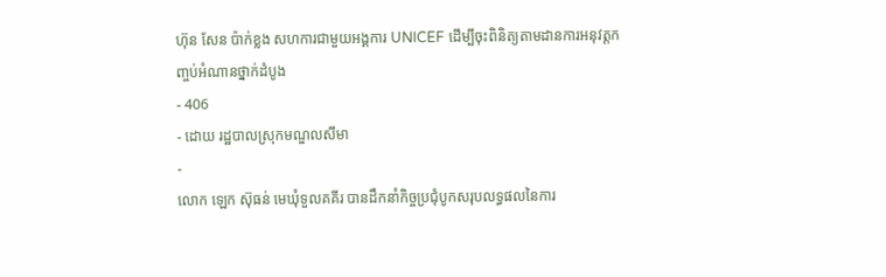ហ៊ុន សែន ប៉ាក់ខ្លង សហការជាមួយអង្គការ UNICEF ដើម្បីចុះពិនិត្យតាមដានការអនុវត្តកញ្ចប់អំណានថ្នាក់ដំបូង
- 406
- ដោយ រដ្ឋបាលស្រុកមណ្ឌលសីមា
-
លោក ឡេក ស៊ុធន់ មេឃុំទួលគគីរ បានដឹកនាំកិច្ចប្រជុំបូកសរុបលទ្ធផលនៃការ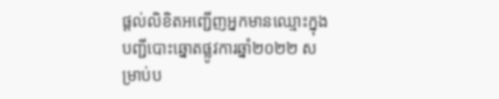ផ្តល់លិខិតអញ្ជើញអ្នកមានឈ្មោះក្នុងបញ្ជីបោះឆ្នោតផ្លូវការឆ្នាំ២០២២ សម្រាប់ប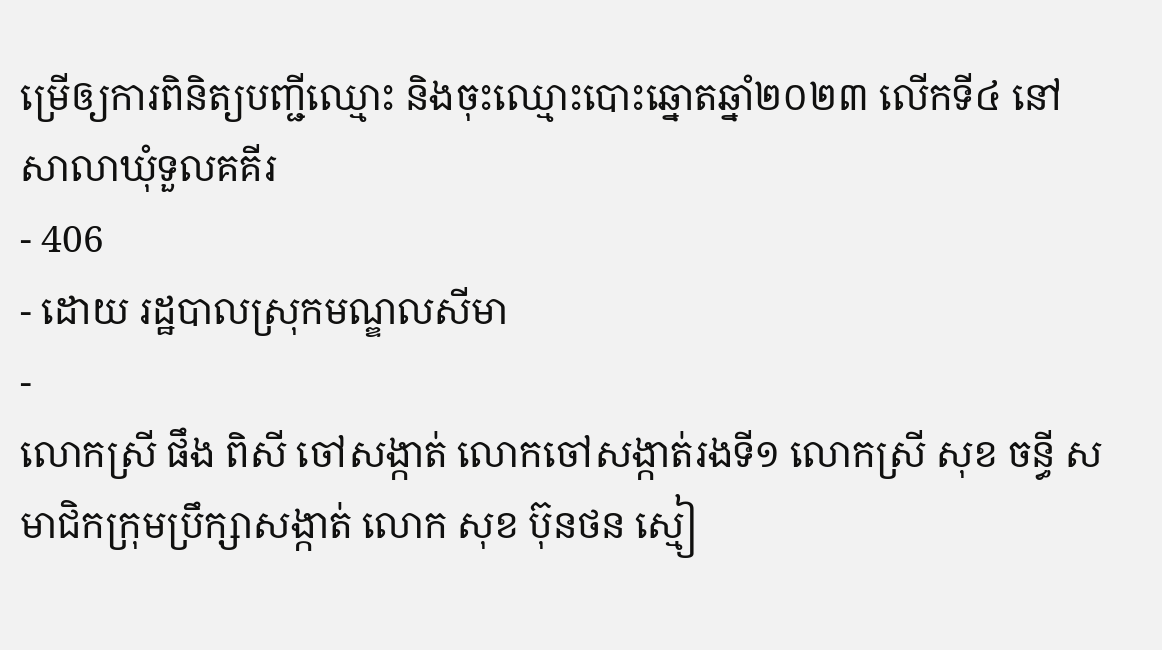ម្រើឲ្យការពិនិត្យបញ្ជីឈ្មោះ និងចុះឈ្មោះបោះឆ្នោតឆ្នាំ២០២៣ លើកទី៤ នៅសាលាឃុំទួលគគីរ
- 406
- ដោយ រដ្ឋបាលស្រុកមណ្ឌលសីមា
-
លោកស្រី ផឹង ពិសី ចៅសង្កាត់ លោកចៅសង្កាត់រងទី១ លោកស្រី សុខ ចន្ធី សមាជិកក្រុមប្រឹក្សាសង្កាត់ លោក សុខ ប៊ុនថន ស្មៀ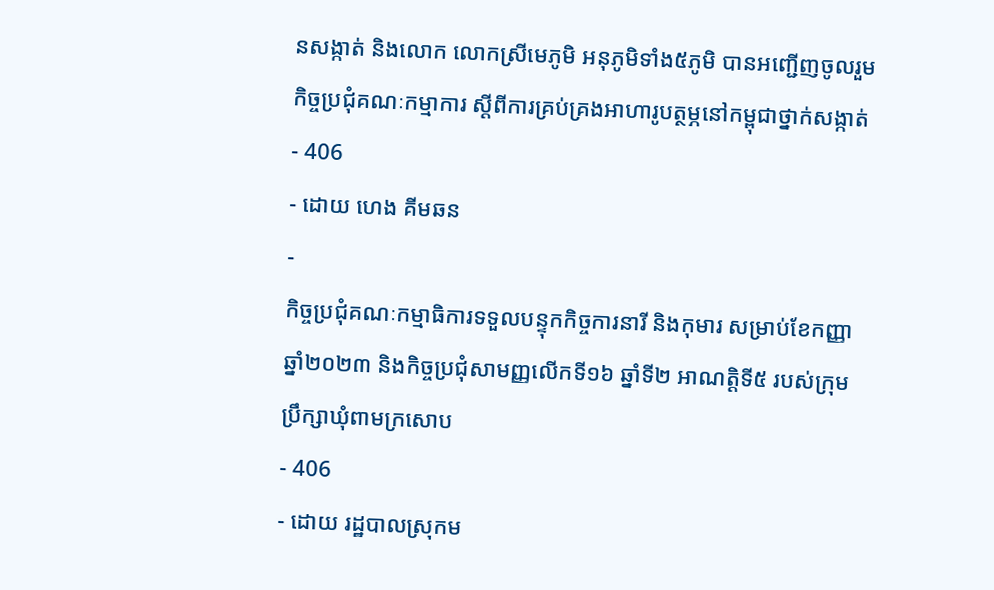នសង្កាត់ និងលោក លោកស្រីមេភូមិ អនុភូមិទាំង៥ភូមិ បានអញ្ជើញចូលរួមកិច្ចប្រជុំគណៈកម្មាការ ស្ដីពីការគ្រប់គ្រងអាហារូបត្ថម្ភនៅកម្ពុជាថ្នាក់សង្កាត់
- 406
- ដោយ ហេង គីមឆន
-
កិច្ចប្រជុំគណៈកម្មាធិការទទួលបន្ទុកកិច្ចការនារី និងកុមារ សម្រាប់ខែកញ្ញា ឆ្នាំ២០២៣ និងកិច្ចប្រជុំសាមញ្ញលើកទី១៦ ឆ្នាំទី២ អាណត្តិទី៥ របស់ក្រុមប្រឹក្សាឃុំពាមក្រសោប
- 406
- ដោយ រដ្ឋបាលស្រុកម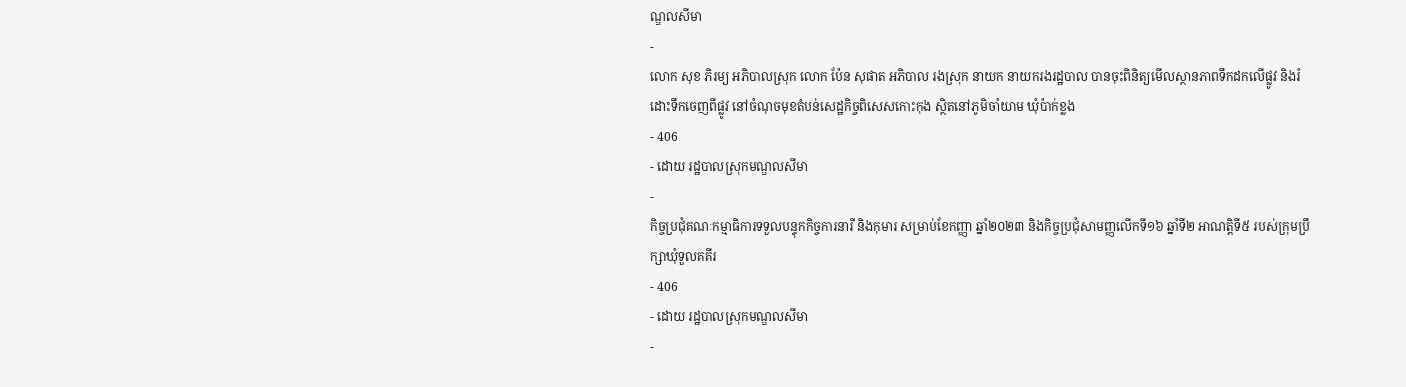ណ្ឌលសីមា
-
លោក សុខ ភិរម្យ អភិបាលស្រុក លោក ប៉ែន សុផាត អភិបាល រងស្រុក នាយក នាយករងរដ្ឋបាល បានចុះពិនិត្យមើលស្ថានភាពទឹកដកលើផ្លូវ និងរំដោះទឹកចេញពីផ្លូវ នៅចំណុចមុខតំបន់សេដ្ឋកិច្ចពិសេសកោះកុង ស្ថិតនៅភូមិចាំយាម ឃុំប៉ាក់ខ្លង
- 406
- ដោយ រដ្ឋបាលស្រុកមណ្ឌលសីមា
-
កិច្ចប្រជុំគណៈកម្មាធិការទទួលបន្ទុកកិច្ចការនារី និងកុមារ សម្រាប់ខែកញ្ញា ឆ្នាំ២០២៣ និងកិច្ចប្រជុំសាមញ្ញលើកទី១៦ ឆ្នាំទី២ អាណត្តិទី៥ របស់ក្រុមប្រឹក្សាឃុំទួលគគីរ
- 406
- ដោយ រដ្ឋបាលស្រុកមណ្ឌលសីមា
-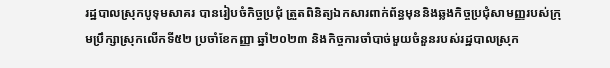រដ្ឋបាលស្រុកបូទុមសាគរ បានរៀបចំកិច្ចប្រជុំ ត្រួតពិនិត្យឯកសារពាក់ព័ន្ធមុននិងឆ្លងកិច្ចប្រជុំសាមញ្ញរបស់ក្រុមប្រឹក្សាស្រុកលើកទី៥២ ប្រចាំខែកញ្ញា ឆ្នាំ២០២៣ និងកិច្ចការចាំបាច់មួយចំនួនរបស់រដ្ឋបាលស្រុក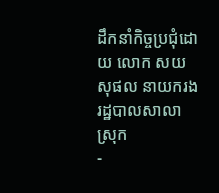ដឹកនាំកិច្ចប្រជុំដោយ លោក សយ សុផល នាយករងរដ្ឋបាលសាលាស្រុក
-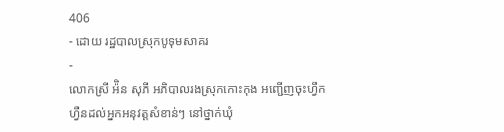406
- ដោយ រដ្ឋបាលស្រុកបូទុមសាគរ
-
លោកស្រី អ៉ិន សុភី អភិបាលរងស្រុកកោះកុង អញ្ជើញចុះហ្វឹកហ្វឺនដល់អ្នកអនុវត្តសំខាន់ៗ នៅថ្នាក់ឃុំ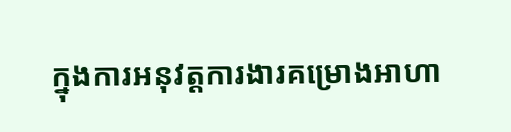ក្នុងការអនុវត្តការងារគម្រោងអាហា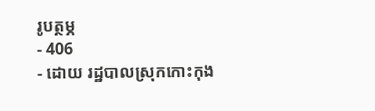រូបត្ថម្ភ
- 406
- ដោយ រដ្ឋបាលស្រុកកោះកុង